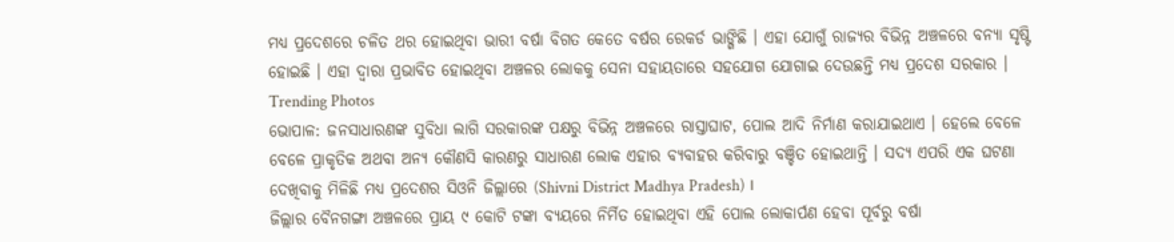ମଧ୍ୟ ପ୍ରଦେଶରେ ଚଳିତ ଥର ହୋଇଥିବା ଭାରୀ ବର୍ଷା ବିଗତ କେତେ ବର୍ଷର ରେକର୍ଡ ଭାଙ୍ଗିଛି । ଏହା ଯୋଗୁଁ ରାଜ୍ୟର ବିଭିନ୍ନ ଅଞ୍ଚଳରେ ବନ୍ୟା ସୃଷ୍ଟି ହୋଇଛି । ଏହା ଦ୍ୱାରା ପ୍ରଭାବିତ ହୋଇଥିବା ଅଞ୍ଚଳର ଲୋକକୁ ସେନା ସହାୟତାରେ ସହଯୋଗ ଯୋଗାଇ ଦେଉଛନ୍ତି ମଧ୍ୟ ପ୍ରଦେଶ ସରକାର ।
Trending Photos
ଭୋପାଳ: ଜନସାଧାରଣଙ୍କ ସୁବିଧା ଲାଗି ସରକାରଙ୍କ ପକ୍ଷରୁ ବିଭିନ୍ନ ଅଞ୍ଚଳରେ ରାସ୍ତାଘାଟ, ପୋଲ ଆଦି ନିର୍ମାଣ କରାଯାଇଥାଏ । ହେଲେ ବେଳେ ବେଳେ ପ୍ରାକୃତିକ ଅଥବା ଅନ୍ୟ କୌଣସି କାରଣରୁ ସାଧାରଣ ଲୋକ ଏହାର ବ୍ୟବାହର କରିବାରୁ ବଞ୍ଚିତ ହୋଇଥାନ୍ତି । ସଦ୍ୟ ଏପରି ଏକ ଘଟଣା ଦେଖିବାକୁ ମିଳିଛି ମଧ୍ୟ ପ୍ରଦେଶର ସିଓନି ଜିଲ୍ଲାରେ (Shivni District Madhya Pradesh) ।
ଜିଲ୍ଲାର ବୈନଗଙ୍ଗା ଅଞ୍ଚଳରେ ପ୍ରାୟ ୯ କୋଟି ଟଙ୍କା ବ୍ୟୟରେ ନିର୍ମିତ ହୋଇଥିବା ଏହି ପୋଲ ଲୋକାର୍ପଣ ହେବା ପୂର୍ବରୁ ବର୍ଷା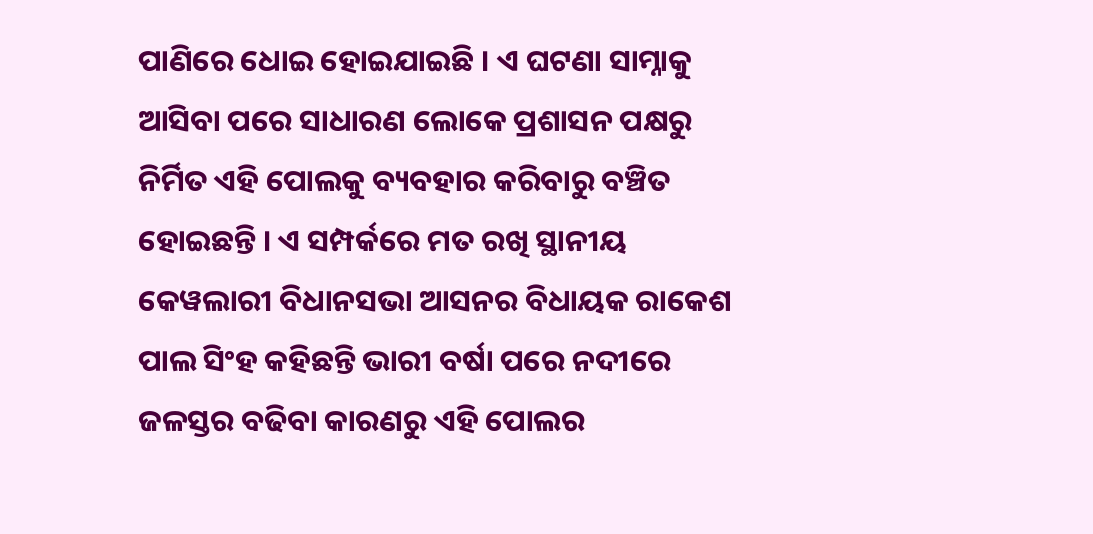ପାଣିରେ ଧୋଇ ହୋଇଯାଇଛି । ଏ ଘଟଣା ସାମ୍ନାକୁ ଆସିବା ପରେ ସାଧାରଣ ଲୋକେ ପ୍ରଶାସନ ପକ୍ଷରୁ ନିର୍ମିତ ଏହି ପୋଲକୁ ବ୍ୟବହାର କରିବାରୁ ବଞ୍ଚିତ ହୋଇଛନ୍ତି । ଏ ସମ୍ପର୍କରେ ମତ ରଖି ସ୍ଥାନୀୟ କେୱଲାରୀ ବିଧାନସଭା ଆସନର ବିଧାୟକ ରାକେଶ ପାଲ ସିଂହ କହିଛନ୍ତି ଭାରୀ ବର୍ଷା ପରେ ନଦୀରେ ଜଳସ୍ତର ବଢିବା କାରଣରୁ ଏହି ପୋଲର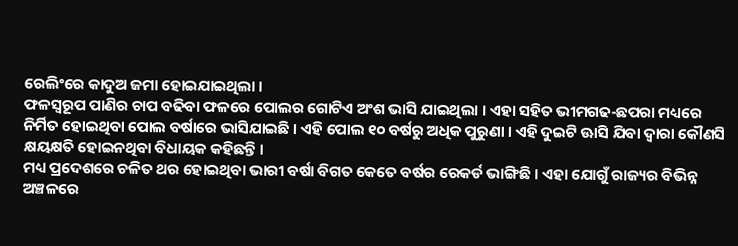ରେଲିଂରେ କାଦୁଅ ଜମା ହୋଇଯାଇଥିଲା ।
ଫଳସ୍ୱରୂପ ପାଣିର ଚାପ ବଢିବା ଫଳରେ ପୋଲର ଗୋଟିଏ ଅଂଶ ଭାସି ଯାଇଥିଲା । ଏହା ସହିତ ଭୀମଗଢ-ଛପରା ମଧ୍ୟରେ ନିର୍ମିତ ହୋଇଥିବା ପୋଲ ବର୍ଷାରେ ଭାସିଯାଇଛି । ଏହି ପୋଲ ୧୦ ବର୍ଷରୁ ଅଧିକ ପୁରୁଣା । ଏହି ଦୁଇଟି ଊାସି ଯିବା ଦ୍ୱାରା କୌଣସି କ୍ଷୟକ୍ଷତି ହୋଇନଥିବା ବିଧାୟକ କହିଛନ୍ତି ।
ମଧ୍ୟ ପ୍ରଦେଶରେ ଚଳିତ ଥର ହୋଇଥିବା ଭାରୀ ବର୍ଷା ବିଗତ କେତେ ବର୍ଷର ରେକର୍ଡ ଭାଙ୍ଗିଛି । ଏହା ଯୋଗୁଁ ରାଜ୍ୟର ବିଭିନ୍ନ ଅଞ୍ଚଳରେ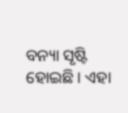ବନ୍ୟା ସୃଷ୍ଟି ହୋଇଛି । ଏହା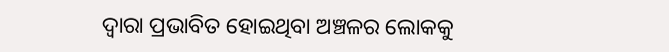ଦ୍ୱାରା ପ୍ରଭାବିତ ହୋଇଥିବା ଅଞ୍ଚଳର ଲୋକକୁ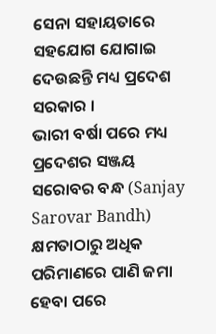ସେନା ସହାୟତାରେ ସହଯୋଗ ଯୋଗାଇ ଦେଉଛନ୍ତି ମଧ୍ୟ ପ୍ରଦେଶ ସରକାର ।
ଭାରୀ ବର୍ଷା ପରେ ମଧ୍ୟ ପ୍ରଦେଶର ସଞ୍ଜୟ ସରୋବର ବନ୍ଧ (Sanjay Sarovar Bandh) କ୍ଷମତାଠାରୁ ଅଧିକ ପରିମାଣରେ ପାଣି ଜମା ହେବା ପରେ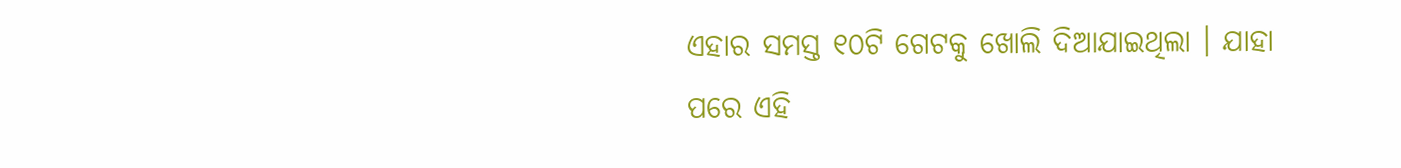ଏହାର ସମସ୍ତ ୧୦ଟି ଗେଟକୁ ଖୋଲି ଦିଆଯାଇଥିଲା । ଯାହା ପରେ ଏହି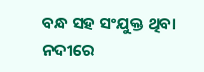ବନ୍ଧ ସହ ସଂଯୁକ୍ତ ଥିବା ନଦୀରେ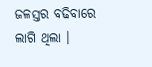ଜଳସ୍ତର ବଢିବାରେ ଲାଗି ଥିଲା ।